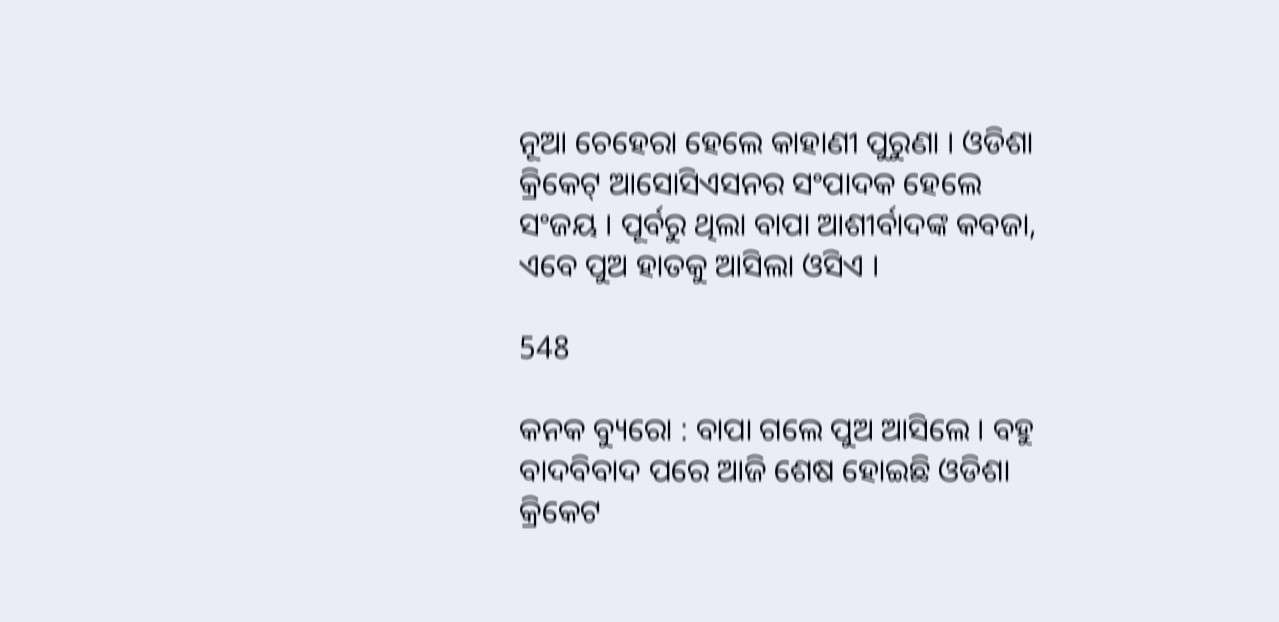ନୂଆ ଚେହେରା ହେଲେ କାହାଣୀ ପୁରୁଣା । ଓଡିଶା କ୍ରିକେଟ୍ ଆସୋସିଏସନର ସଂପାଦକ ହେଲେ ସଂଜୟ । ପୂର୍ବରୁ ଥିଲା ବାପା ଆଶୀର୍ବାଦଙ୍କ କବଜା, ଏବେ ପୁଅ ହାତକୁ ଆସିଲା ଓସିଏ ।

548

କନକ ବ୍ୟୁରୋ : ବାପା ଗଲେ ପୁଅ ଆସିଲେ । ବହୁ ବାଦବିବାଦ ପରେ ଆଜି ଶେଷ ହୋଇଛି ଓଡିଶା କ୍ରିକେଟ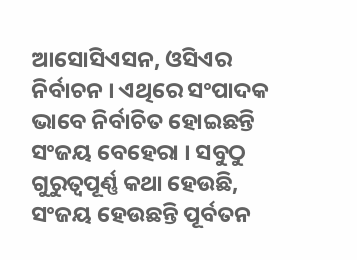ଆସୋସିଏସନ, ଓସିଏର ନିର୍ବାଚନ । ଏଥିରେ ସଂପାଦକ ଭାବେ ନିର୍ବାଚିତ ହୋଇଛନ୍ତି ସଂଜୟ ବେହେରା । ସବୁଠୁ ଗୁରୁତ୍ୱପୂର୍ଣ୍ଣ କଥା ହେଉଛି, ସଂଜୟ ହେଉଛନ୍ତି ପୂର୍ବତନ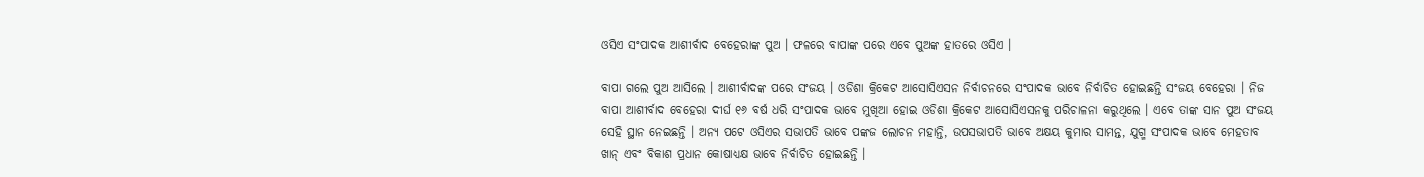ଓସିଏ ସଂପାଦକ ଆଶୀର୍ବାଦ ବେହେରାଙ୍କ ପୁଅ । ଫଳରେ ବାପାଙ୍କ ପରେ ଏବେ ପୁଅଙ୍କ ହାତରେ ଓସିଏ ।

ବାପା ଗଲେ ପୁଅ ଆସିଲେ । ଆଶୀର୍ବାଦଙ୍କ ପରେ ସଂଜୟ । ଓଡିଶା କ୍ରିକେଟ ଆସୋସିଏସନ ନିର୍ବାଚନରେ ସଂପାଦକ ଭାବେ ନିର୍ବାଚିତ ହୋଇଛନ୍ତି ସଂଜୟ ବେହେରା । ନିଜ ବାପା ଆଶୀର୍ବାଦ ବେହେରା ଦୀର୍ଘ ୧୬ ବର୍ଷ ଧରି ସଂପାଦକ ଭାବେ ମୁଖିଆ ହୋଇ ଓଡିଶା କ୍ରିକେଟ ଆସୋସିଏସନକୁ ପରିଚାଳନା କରୁଥିଲେ । ଏବେ ତାଙ୍କ ସାନ ପୁଅ ସଂଜୟ ସେହି ସ୍ଥାନ ନେଇଛନ୍ତି । ଅନ୍ୟ ପଟେ ଓସିଏର ସଭାପତି ଭାବେ ପଙ୍କଜ ଲୋଚନ ମହାନ୍ତି, ଉପସଭାପତି ଭାବେ ଅକ୍ଷୟ କୁମାର ସାମନ୍ତ, ଯୁଗ୍ମ ସଂପାଦକ ଭାବେ ମେହତାବ ଖାନ୍ ଏବଂ ବିକାଶ ପ୍ରଧାନ କୋଷାଧ୍ୟକ୍ଷ ଭାବେ ନିର୍ବାଚିତ ହୋଇଛନ୍ତି ।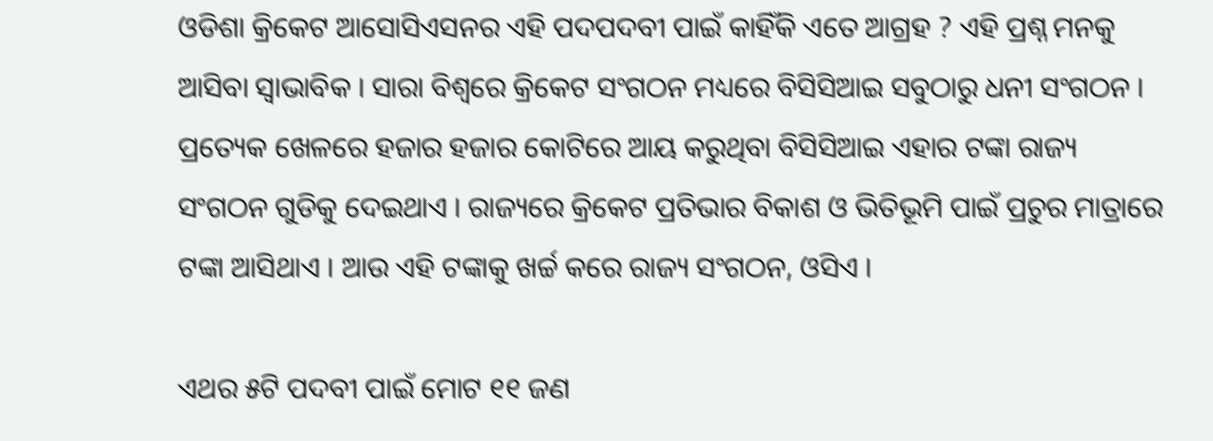ଓଡିଶା କ୍ରିକେଟ ଆସୋସିଏସନର ଏହି ପଦପଦବୀ ପାଇଁ କାହିଁକି ଏତେ ଆଗ୍ରହ ? ଏହି ପ୍ରଶ୍ନ ମନକୁ ଆସିବା ସ୍ୱାଭାବିକ । ସାରା ବିଶ୍ୱରେ କ୍ରିକେଟ ସଂଗଠନ ମଧ୍ୟରେ ବିସିସିଆଇ ସବୁଠାରୁ ଧନୀ ସଂଗଠନ । ପ୍ରତ୍ୟେକ ଖେଳରେ ହଜାର ହଜାର କୋଟିରେ ଆୟ କରୁଥିବା ବିସିସିଆଇ ଏହାର ଟଙ୍କା ରାଜ୍ୟ ସଂଗଠନ ଗୁଡିକୁ ଦେଇଥାଏ । ରାଜ୍ୟରେ କ୍ରିକେଟ ପ୍ରତିଭାର ବିକାଶ ଓ ଭିତିଭୂମି ପାଇଁ ପ୍ରଚୁର ମାତ୍ରାରେ ଟଙ୍କା ଆସିଥାଏ । ଆଉ ଏହି ଟଙ୍କାକୁ ଖର୍ଚ୍ଚ କରେ ରାଜ୍ୟ ସଂଗଠନ, ଓସିଏ ।

ଏଥର ୫ଟି ପଦବୀ ପାଇଁ ମୋଟ ୧୧ ଜଣ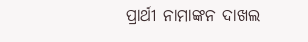ପ୍ରାର୍ଥୀ ନାମାଙ୍କନ ଦାଖଲ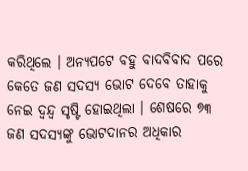କରିଥିଲେ । ଅନ୍ୟପଟେ ବହୁ ବାଦବିବାଦ ପରେ କେତେ ଜଣ ସଦସ୍ୟ ଭୋଟ ଦେବେ ତାହାକୁ ନେଇ ଦ୍ୱନ୍ଦ୍ୱ ସୃଷ୍ଟି ହୋଇଥିଲା । ଶେଷରେ ୭୩ ଜଣ ସଦସ୍ୟଙ୍କୁ ଭୋଟଦାନର ଅଧିକାର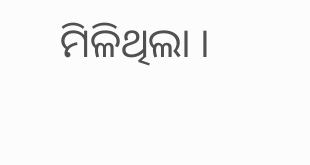ମିଳିଥିଲା ।